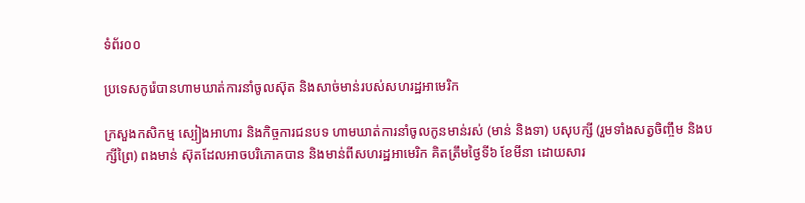ទំព័រ០០

ប្រទេសកូរ៉េបានហាមឃាត់ការនាំចូលស៊ុត និងសាច់មាន់របស់សហរដ្ឋអាមេរិក

ក្រសួងកសិកម្ម ស្បៀងអាហារ និងកិច្ចការជនបទ ហាមឃាត់ការនាំចូលកូនមាន់រស់ (មាន់ និងទា) បសុបក្សី (រួមទាំងសត្វចិញ្ចឹម និងបក្សីព្រៃ) ពងមាន់ ស៊ុតដែលអាចបរិភោគបាន និងមាន់ពីសហរដ្ឋអាមេរិក គិតត្រឹមថ្ងៃទី៦ ខែមីនា ដោយសារ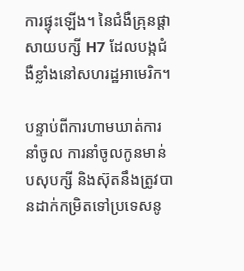ការផ្ទុះឡើង។ នៃជំងឺគ្រុនផ្តាសាយបក្សី H7 ដែលបង្កជំងឺខ្លាំងនៅសហរដ្ឋអាមេរិក។

បន្ទាប់ពីការហាមឃាត់ការនាំចូល ការនាំចូលកូនមាន់ បសុបក្សី និងស៊ុតនឹងត្រូវបានដាក់កម្រិតទៅប្រទេសនូ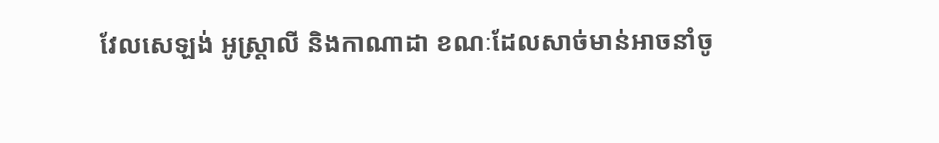វែលសេឡង់ អូស្ត្រាលី និងកាណាដា ខណៈដែលសាច់មាន់អាចនាំចូ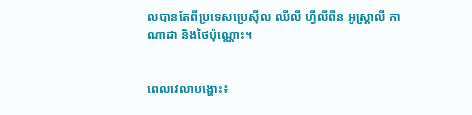លបានតែពីប្រទេសប្រេស៊ីល ឈីលី ហ្វីលីពីន អូស្ត្រាលី កាណាដា និងថៃប៉ុណ្ណោះ។


ពេលវេលាបង្ហោះ៖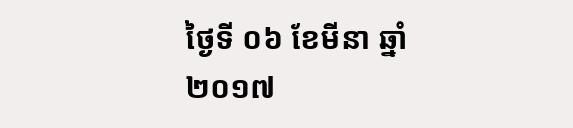ថ្ងៃទី ០៦ ខែមីនា ឆ្នាំ ២០១៧